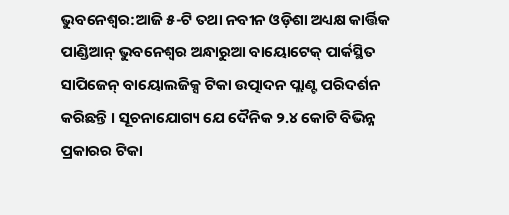ଭୁବନେଶ୍ୱର:ଆଜି ୫-ଟି ତଥା ନବୀନ ଓଡ଼ିଶା ଅଧ୍ୟକ୍ଷ କାର୍ତ୍ତିକ ପାଣ୍ଡିଆନ୍ ଭୁବନେଶ୍ୱର ଅନ୍ଧାରୁଆ ବାୟୋଟେକ୍ ପାର୍କସ୍ଥିତ ସାପିଜେନ୍ ବାୟୋଲଜିକ୍ସ ଟିକା ଉତ୍ପାଦନ ପ୍ଲାଣ୍ଟ ପରିଦର୍ଶନ କରିଛନ୍ତି । ସୂଚନାଯୋଗ୍ୟ ଯେ ଦୈନିକ ୨.୪ କୋଟି ବିଭିନ୍ନ ପ୍ରକାରର ଟିକା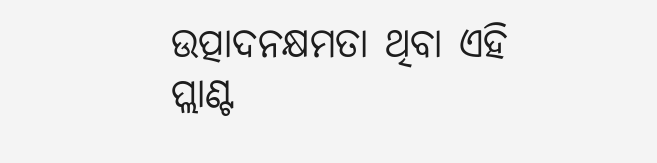ଉତ୍ପାଦନକ୍ଷମତା ଥିବା ଏହି ପ୍ଲାଣ୍ଟ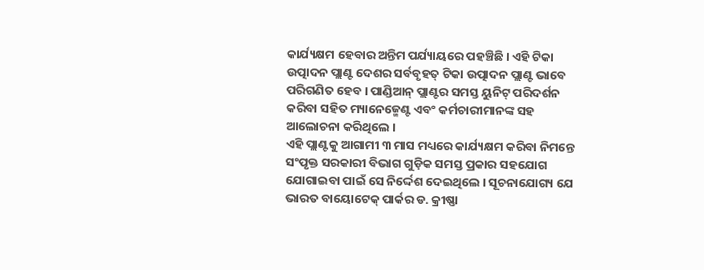କାର୍ଯ୍ୟକ୍ଷମ ହେବାର ଅନ୍ତିମ ପର୍ଯ୍ୟାୟରେ ପହଞ୍ଚିଛି । ଏହି ଟିକା ଉତ୍ପାଦନ ପ୍ଲାଣ୍ଟ ଦେଶର ସର୍ବବୃହତ୍ ଟିକା ଉତ୍ପାଦନ ପ୍ଲାଣ୍ଟ ଭାବେ ପରିଗଣିତ ହେବ । ପାଣ୍ଡିଆନ୍ ପ୍ଲାଣ୍ଟର ସମସ୍ତ ୟୁନିଟ୍ ପରିଦର୍ଶନ କରିବା ସହିତ ମ୍ୟାନେଜ୍ମେଣ୍ଟ ଏବଂ କର୍ମଚାରୀମାନଙ୍କ ସହ ଆଲୋଚନା କରିଥିଲେ ।
ଏହି ପ୍ଲାଣ୍ଟକୁ ଆଗାମୀ ୩ ମାସ ମଧ୍ୟରେ କାର୍ଯ୍ୟକ୍ଷମ କରିବା ନିମନ୍ତେ ସଂପୃକ୍ତ ସରକାରୀ ବିଭାଗ ଗୁଡ଼ିକ ସମସ୍ତ ପ୍ରକାର ସହଯୋଗ ଯୋଗାଇବା ପାଇଁ ସେ ନିର୍ଦ୍ଦେଶ ଦେଇଥିଲେ । ସୂଚନାଯୋଗ୍ୟ ଯେ ଭାରତ ବାୟୋଟେକ୍ ପାର୍କର ଡ. କ୍ରୀଷ୍ଣା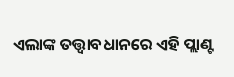ଏଲାଙ୍କ ତତ୍ତ୍ୱାବଧାନରେ ଏହି ପ୍ଲାଣ୍ଟ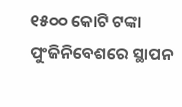୧୫୦୦ କୋଟି ଟଙ୍କା ପୁଂଜିନିବେଶରେ ସ୍ଥାପନ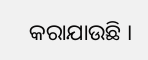କରାଯାଉଛି ।